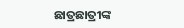ଛାତ୍ରଛାତ୍ରୀଙ୍କ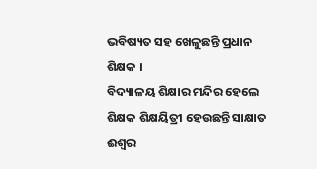ଭବିଷ୍ୟତ ସହ ଖେଳୁଛନ୍ତି ପ୍ରଧାନ ଶିକ୍ଷକ ।
ବିଦ୍ୟାଳୟ ଶିକ୍ଷାର ମନ୍ଦିର ହେଲେ ଶିକ୍ଷକ ଶିକ୍ଷୟିତ୍ରୀ ହେଉଛନ୍ତି ସାକ୍ଷାତ ଈଶ୍ଵର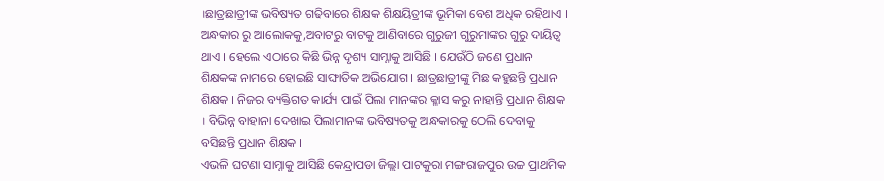।ଛାତ୍ରଛାତ୍ରୀଙ୍କ ଭବିଷ୍ୟତ ଗଢିବାରେ ଶିକ୍ଷକ ଶିକ୍ଷୟିତ୍ରୀଙ୍କ ଭୂମିକା ବେଶ ଅଧିକ ରହିଥାଏ । ଅନ୍ଧକାର ରୁ ଆଲୋକକୁ,ଅବାଟରୁ ବାଟକୁ ଆଣିବାରେ ଗୁରୁଜୀ ଗୁରୁମାଙ୍କର ଗୁରୁ ଦାୟିତ୍ବ ଥାଏ । ହେଲେ ଏଠାରେ କିଛି ଭିନ୍ନ ଦୃଶ୍ୟ ସାମ୍ନାକୁ ଆସିଛି । ଯେଉଁଠି ଜଣେ ପ୍ରଧାନ ଶିକ୍ଷକଙ୍କ ନାମରେ ହୋଇଛି ସାଙ୍ଘାତିକ ଅଭିଯୋଗ । ଛାତ୍ରଛାତ୍ରୀଙ୍କୁ ମିଛ କହୁଛନ୍ତି ପ୍ରଧାନ ଶିକ୍ଷକ । ନିଜର ବ୍ୟକ୍ତିଗତ କାର୍ଯ୍ୟ ପାଇଁ ପିଲା ମାନଙ୍କର କ୍ଳାସ କରୁ ନାହାନ୍ତି ପ୍ରଧାନ ଶିକ୍ଷକ । ବିଭିନ୍ନ ବାହାନା ଦେଖାଇ ପିଲାମାନଙ୍କ ଭବିଷ୍ୟତକୁ ଅନ୍ଧକାରକୁ ଠେଲି ଦେବାକୁ ବସିଛନ୍ତି ପ୍ରଧାନ ଶିକ୍ଷକ ।
ଏଭଳି ଘଟଣା ସାମ୍ନାକୁ ଆସିଛି କେନ୍ଦ୍ରାପଡା ଜିଲ୍ଲା ପାଟକୁରା ମଙ୍ଗରାଜପୁର ଉଚ୍ଚ ପ୍ରାଥମିକ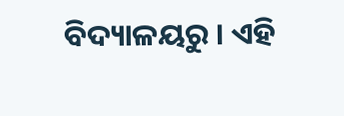ବିଦ୍ୟାଳୟରୁ । ଏହି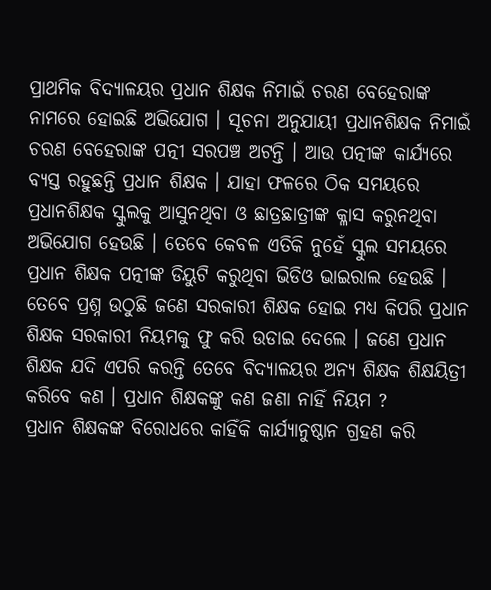ପ୍ରାଥମିକ ବିଦ୍ୟାଳୟର ପ୍ରଧାନ ଶିକ୍ଷକ ନିମାଇଁ ଚରଣ ବେହେରାଙ୍କ ନାମରେ ହୋଇଛି ଅଭିଯୋଗ । ସୂଚନା ଅନୁଯାୟୀ ପ୍ରଧାନଶିକ୍ଷକ ନିମାଇଁ ଚରଣ ବେହେରାଙ୍କ ପତ୍ନୀ ସରପଞ୍ଚ ଅଟନ୍ତି । ଆଉ ପତ୍ନୀଙ୍କ କାର୍ଯ୍ୟରେ ବ୍ୟସ୍ତ ରହୁଛନ୍ତି ପ୍ରଧାନ ଶିକ୍ଷକ । ଯାହା ଫଳରେ ଠିକ ସମୟରେ ପ୍ରଧାନଶିକ୍ଷକ ସ୍କୁଲକୁ ଆସୁନଥିବା ଓ ଛାତ୍ରଛାତ୍ରୀଙ୍କ କ୍ଳାସ କରୁନଥିବା ଅଭିଯୋଗ ହେଉଛି । ତେବେ କେବଳ ଏତିକି ନୁହେଁ ସ୍କୁଲ ସମୟରେ ପ୍ରଧାନ ଶିକ୍ଷକ ପତ୍ନୀଙ୍କ ଡିୟୁଟି କରୁଥିବା ଭିଡିଓ ଭାଇରାଲ ହେଉଛି । ତେବେ ପ୍ରଶ୍ନ ଉଠୁଛି ଜଣେ ସରକାରୀ ଶିକ୍ଷକ ହୋଇ ମଧ୍ୟ କିପରି ପ୍ରଧାନ ଶିକ୍ଷକ ସରକାରୀ ନିୟମକୁ ଫୁ କରି ଉଡାଇ ଦେଲେ । ଜଣେ ପ୍ରଧାନ ଶିକ୍ଷକ ଯଦି ଏପରି କରନ୍ତି ତେବେ ବିଦ୍ୟାଳୟର ଅନ୍ୟ ଶିକ୍ଷକ ଶିକ୍ଷୟିତ୍ରୀ କରିବେ କଣ । ପ୍ରଧାନ ଶିକ୍ଷକଙ୍କୁ କଣ ଜଣା ନାହିଁ ନିୟମ ?
ପ୍ରଧାନ ଶିକ୍ଷକଙ୍କ ବିରୋଧରେ କାହିଁକି କାର୍ଯ୍ୟାନୁଷ୍ଠାନ ଗ୍ରହଣ କରି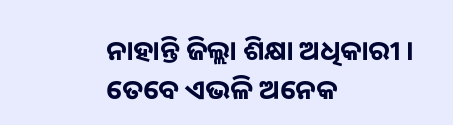ନାହାନ୍ତି ଜିଲ୍ଲା ଶିକ୍ଷା ଅଧିକାରୀ । ତେବେ ଏଭଳି ଅନେକ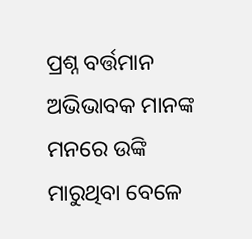ପ୍ରଶ୍ନ ବର୍ତ୍ତମାନ ଅଭିଭାବକ ମାନଙ୍କ ମନରେ ଉଙ୍କି ମାରୁଥିବା ବେଳେ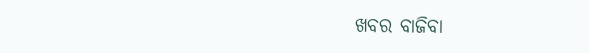ଖବର ବାଜିବା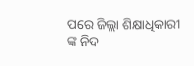ପରେ ଜିଲ୍ଲା ଶିକ୍ଷାଧିକାରୀ ଙ୍କ ନିଦ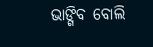ଭାଙ୍ଗିବ ବୋଲି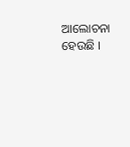ଆଲୋଚନା ହେଉଛି ।